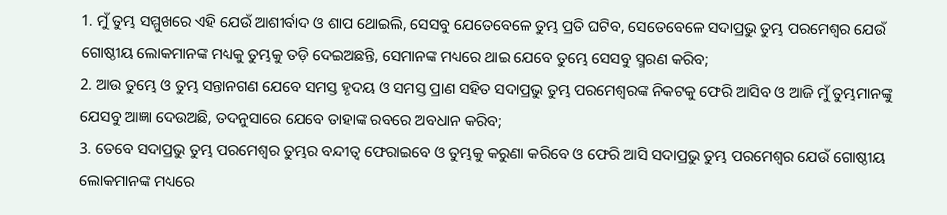1. ମୁଁ ତୁମ୍ଭ ସମ୍ମୁଖରେ ଏହି ଯେଉଁ ଆଶୀର୍ବାଦ ଓ ଶାପ ଥୋଇଲି, ସେସବୁ ଯେତେବେଳେ ତୁମ୍ଭ ପ୍ରତି ଘଟିବ, ସେତେବେଳେ ସଦାପ୍ରଭୁ ତୁମ୍ଭ ପରମେଶ୍ଵର ଯେଉଁ ଗୋଷ୍ଠୀୟ ଲୋକମାନଙ୍କ ମଧ୍ୟକୁ ତୁମ୍ଭକୁ ତଡ଼ି ଦେଇଅଛନ୍ତି, ସେମାନଙ୍କ ମଧ୍ୟରେ ଥାଇ ଯେବେ ତୁମ୍ଭେ ସେସବୁ ସ୍ମରଣ କରିବ;
2. ଆଉ ତୁମ୍ଭେ ଓ ତୁମ୍ଭ ସନ୍ତାନଗଣ ଯେବେ ସମସ୍ତ ହୃଦୟ ଓ ସମସ୍ତ ପ୍ରାଣ ସହିତ ସଦାପ୍ରଭୁ ତୁମ୍ଭ ପରମେଶ୍ଵରଙ୍କ ନିକଟକୁ ଫେରି ଆସିବ ଓ ଆଜି ମୁଁ ତୁମ୍ଭମାନଙ୍କୁ ଯେସବୁ ଆଜ୍ଞା ଦେଉଅଛି, ତଦନୁସାରେ ଯେବେ ତାହାଙ୍କ ରବରେ ଅବଧାନ କରିବ;
3. ତେବେ ସଦାପ୍ରଭୁ ତୁମ୍ଭ ପରମେଶ୍ଵର ତୁମ୍ଭର ବନ୍ଦୀତ୍ଵ ଫେରାଇବେ ଓ ତୁମ୍ଭକୁ କରୁଣା କରିବେ ଓ ଫେରି ଆସି ସଦାପ୍ରଭୁ ତୁମ୍ଭ ପରମେଶ୍ଵର ଯେଉଁ ଗୋଷ୍ଠୀୟ ଲୋକମାନଙ୍କ ମଧ୍ୟରେ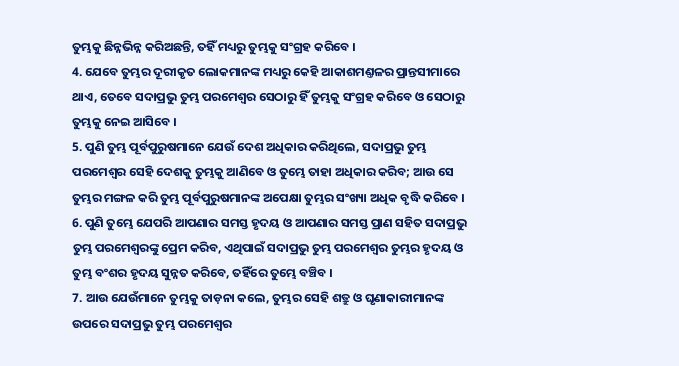ତୁମ୍ଭକୁ ଛିନ୍ନଭିନ୍ନ କରିଅଛନ୍ତି, ତହିଁ ମଧ୍ୟରୁ ତୁମ୍ଭକୁ ସଂଗ୍ରହ କରିବେ ।
4. ଯେବେ ତୁମ୍ଭର ଦୂରୀକୃତ ଲୋକମାନଙ୍କ ମଧ୍ୟରୁ କେହି ଆକାଶମଣ୍ତଳର ପ୍ରାନ୍ତସୀମାରେ ଥାଏ, ତେବେ ସଦାପ୍ରଭୁ ତୁମ୍ଭ ପରମେଶ୍ଵର ସେଠାରୁ ହିଁ ତୁମ୍ଭକୁ ସଂଗ୍ରହ କରିବେ ଓ ସେଠାରୁ ତୁମ୍ଭକୁ ନେଇ ଆସିବେ ।
5. ପୁଣି ତୁମ୍ଭ ପୂର୍ବପୁରୁଷମାନେ ଯେଉଁ ଦେଶ ଅଧିକାର କରିଥିଲେ, ସଦାପ୍ରଭୁ ତୁମ୍ଭ ପରମେଶ୍ଵର ସେହି ଦେଶକୁ ତୁମ୍ଭକୁ ଆଣିବେ ଓ ତୁମ୍ଭେ ତାହା ଅଧିକାର କରିବ; ଆଉ ସେ ତୁମ୍ଭର ମଙ୍ଗଳ କରି ତୁମ୍ଭ ପୂର୍ବପୁରୁଷମାନଙ୍କ ଅପେକ୍ଷା ତୁମ୍ଭର ସଂଖ୍ୟା ଅଧିକ ବୃଦ୍ଧି କରିବେ ।
6. ପୁଣି ତୁମ୍ଭେ ଯେପରି ଆପଣାର ସମସ୍ତ ହୃଦୟ ଓ ଆପଣାର ସମସ୍ତ ପ୍ରାଣ ସହିତ ସଦାପ୍ରଭୁ ତୁମ୍ଭ ପରମେଶ୍ଵରଙ୍କୁ ପ୍ରେମ କରିବ, ଏଥିପାଇଁ ସଦାପ୍ରଭୁ ତୁମ୍ଭ ପରମେଶ୍ଵର ତୁମ୍ଭର ହୃଦୟ ଓ ତୁମ୍ଭ ବଂଶର ହୃଦୟ ସୁନ୍ନତ କରିବେ, ତହିଁରେ ତୁମ୍ଭେ ବଞ୍ଚିବ ।
7. ଆଉ ଯେଉଁମାନେ ତୁମ୍ଭକୁ ତାଡ଼ନା କଲେ, ତୁମ୍ଭର ସେହି ଶତ୍ରୁ ଓ ଘୃଣାକାରୀମାନଙ୍କ ଉପରେ ସଦାପ୍ରଭୁ ତୁମ୍ଭ ପରମେଶ୍ଵର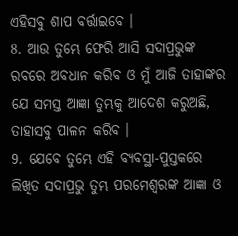ଏହିସବୁ ଶାପ ବର୍ତ୍ତାଇବେ ।
8. ଆଉ ତୁମ୍ଭେ ଫେରି ଆସି ସଦାପ୍ରଭୁଙ୍କ ରବରେ ଅବଧାନ କରିବ ଓ ମୁଁ ଆଜି ତାହାଙ୍କର ଯେ ସମସ୍ତ ଆଜ୍ଞା ତୁମ୍ଭକୁ ଆଦେଶ କରୁଅଛି, ତାହାସବୁ ପାଳନ କରିବ ।
9. ଯେବେ ତୁମ୍ଭେ ଏହି ବ୍ୟବସ୍ଥା-ପୁସ୍ତକରେ ଲିଖିତ ସଦାପ୍ରଭୁ ତୁମ୍ଭ ପରମେଶ୍ଵରଙ୍କ ଆଜ୍ଞା ଓ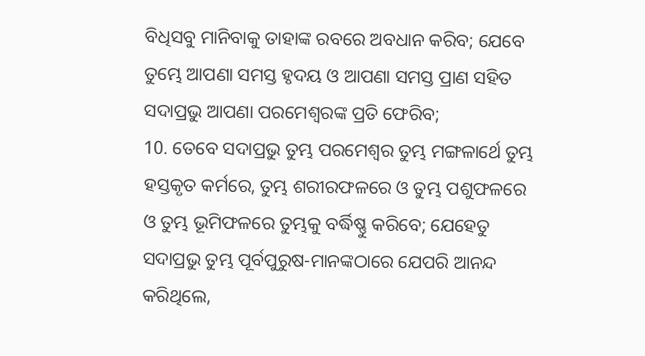ବିଧିସବୁ ମାନିବାକୁ ତାହାଙ୍କ ରବରେ ଅବଧାନ କରିବ; ଯେବେ ତୁମ୍ଭେ ଆପଣା ସମସ୍ତ ହୃଦୟ ଓ ଆପଣା ସମସ୍ତ ପ୍ରାଣ ସହିତ ସଦାପ୍ରଭୁ ଆପଣା ପରମେଶ୍ଵରଙ୍କ ପ୍ରତି ଫେରିବ;
10. ତେବେ ସଦାପ୍ରଭୁ ତୁମ୍ଭ ପରମେଶ୍ଵର ତୁମ୍ଭ ମଙ୍ଗଳାର୍ଥେ ତୁମ୍ଭ ହସ୍ତକୃତ କର୍ମରେ, ତୁମ୍ଭ ଶରୀରଫଳରେ ଓ ତୁମ୍ଭ ପଶୁଫଳରେ ଓ ତୁମ୍ଭ ଭୂମିଫଳରେ ତୁମ୍ଭକୁ ବର୍ଦ୍ଧିଷ୍ଣୁ କରିବେ; ଯେହେତୁ ସଦାପ୍ରଭୁ ତୁମ୍ଭ ପୂର୍ବପୁରୁଷ-ମାନଙ୍କଠାରେ ଯେପରି ଆନନ୍ଦ କରିଥିଲେ,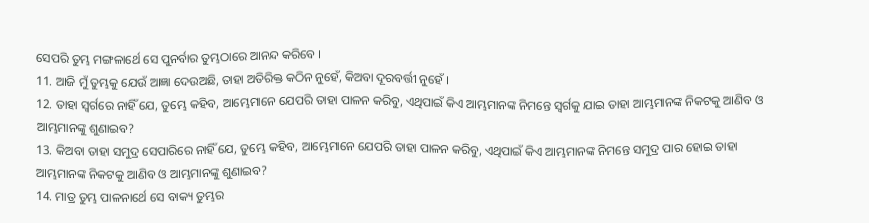ସେପରି ତୁମ୍ଭ ମଙ୍ଗଳାର୍ଥେ ସେ ପୁନର୍ବାର ତୁମ୍ଭଠାରେ ଆନନ୍ଦ କରିବେ ।
11. ଆଜି ମୁଁ ତୁମ୍ଭକୁ ଯେଉଁ ଆଜ୍ଞା ଦେଉଅଛି, ତାହା ଅତିରିକ୍ତ କଠିନ ନୁହେଁ, କିଅବା ଦୂରବର୍ତ୍ତୀ ନୁହେଁ ।
12. ତାହା ସ୍ଵର୍ଗରେ ନାହିଁ ଯେ, ତୁମ୍ଭେ କହିବ, ଆମ୍ଭେମାନେ ଯେପରି ତାହା ପାଳନ କରିବୁ, ଏଥିପାଇଁ କିଏ ଆମ୍ଭମାନଙ୍କ ନିମନ୍ତେ ସ୍ଵର୍ଗକୁ ଯାଇ ତାହା ଆମ୍ଭମାନଙ୍କ ନିକଟକୁ ଆଣିବ ଓ ଆମ୍ଭମାନଙ୍କୁ ଶୁଣାଇବ?
13. କିଅବା ତାହା ସମୁଦ୍ର ସେପାରିରେ ନାହିଁ ଯେ, ତୁମ୍ଭେ କହିବ, ଆମ୍ଭେମାନେ ଯେପରି ତାହା ପାଳନ କରିବୁ, ଏଥିପାଇଁ କିଏ ଆମ୍ଭମାନଙ୍କ ନିମନ୍ତେ ସମୁଦ୍ର ପାର ହୋଇ ତାହା ଆମ୍ଭମାନଙ୍କ ନିକଟକୁ ଆଣିବ ଓ ଆମ୍ଭମାନଙ୍କୁ ଶୁଣାଇବ?
14. ମାତ୍ର ତୁମ୍ଭ ପାଳନାର୍ଥେ ସେ ବାକ୍ୟ ତୁମ୍ଭର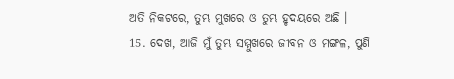ଅତି ନିକଟରେ, ତୁମ୍ଭ ମୁଖରେ ଓ ତୁମ୍ଭ ହୃଦୟରେ ଅଛି ।
15. ଦେଖ, ଆଜି ମୁଁ ତୁମ୍ଭ ସମ୍ମୁଖରେ ଜୀବନ ଓ ମଙ୍ଗଳ, ପୁଣି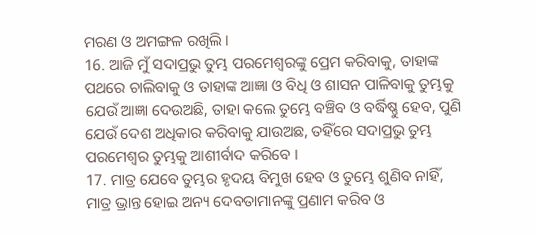ମରଣ ଓ ଅମଙ୍ଗଳ ରଖିଲି ।
16. ଆଜି ମୁଁ ସଦାପ୍ରଭୁ ତୁମ୍ଭ ପରମେଶ୍ଵରଙ୍କୁ ପ୍ରେମ କରିବାକୁ, ତାହାଙ୍କ ପଥରେ ଚାଲିବାକୁ ଓ ତାହାଙ୍କ ଆଜ୍ଞା ଓ ବିଧି ଓ ଶାସନ ପାଳିବାକୁ ତୁମ୍ଭକୁ ଯେଉଁ ଆଜ୍ଞା ଦେଉଅଛି, ତାହା କଲେ ତୁମ୍ଭେ ବଞ୍ଚିବ ଓ ବର୍ଦ୍ଧିଷ୍ଣୁ ହେବ, ପୁଣି ଯେଉଁ ଦେଶ ଅଧିକାର କରିବାକୁ ଯାଉଅଛ, ତହିଁରେ ସଦାପ୍ରଭୁ ତୁମ୍ଭ ପରମେଶ୍ଵର ତୁମ୍ଭକୁ ଆଶୀର୍ବାଦ କରିବେ ।
17. ମାତ୍ର ଯେବେ ତୁମ୍ଭର ହୃଦୟ ବିମୁଖ ହେବ ଓ ତୁମ୍ଭେ ଶୁଣିବ ନାହିଁ, ମାତ୍ର ଭ୍ରାନ୍ତ ହୋଇ ଅନ୍ୟ ଦେବତାମାନଙ୍କୁ ପ୍ରଣାମ କରିବ ଓ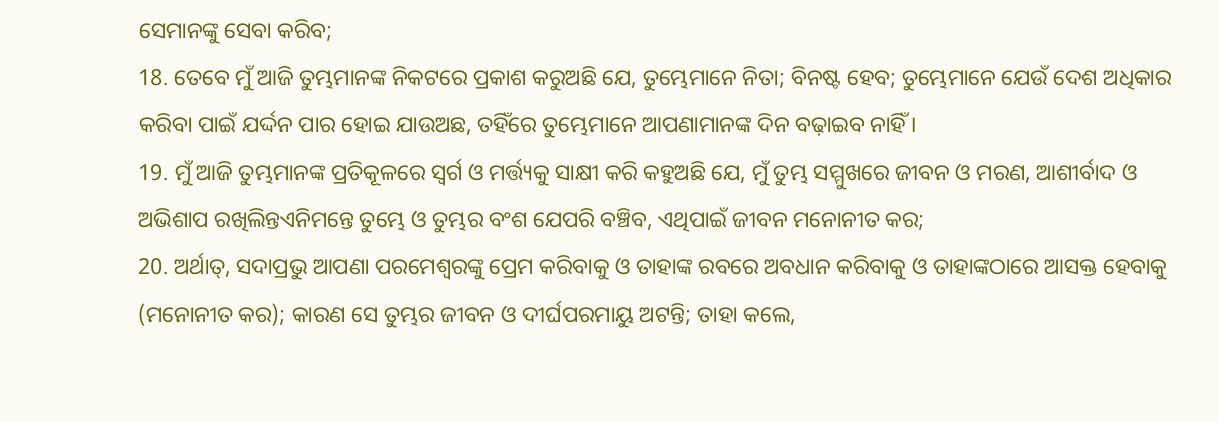ସେମାନଙ୍କୁ ସେବା କରିବ;
18. ତେବେ ମୁଁ ଆଜି ତୁମ୍ଭମାନଙ୍କ ନିକଟରେ ପ୍ରକାଶ କରୁଅଛି ଯେ, ତୁମ୍ଭେମାନେ ନିତା; ବିନଷ୍ଟ ହେବ; ତୁମ୍ଭେମାନେ ଯେଉଁ ଦେଶ ଅଧିକାର କରିବା ପାଇଁ ଯର୍ଦ୍ଦନ ପାର ହୋଇ ଯାଉଅଛ, ତହିଁରେ ତୁମ୍ଭେମାନେ ଆପଣାମାନଙ୍କ ଦିନ ବଢ଼ାଇବ ନାହିଁ ।
19. ମୁଁ ଆଜି ତୁମ୍ଭମାନଙ୍କ ପ୍ରତିକୂଳରେ ସ୍ଵର୍ଗ ଓ ମର୍ତ୍ତ୍ୟକୁ ସାକ୍ଷୀ କରି କହୁଅଛି ଯେ, ମୁଁ ତୁମ୍ଭ ସମ୍ମୁଖରେ ଜୀବନ ଓ ମରଣ, ଆଶୀର୍ବାଦ ଓ ଅଭିଶାପ ରଖିଲିନ୍ତଏନିମନ୍ତେ ତୁମ୍ଭେ ଓ ତୁମ୍ଭର ବଂଶ ଯେପରି ବଞ୍ଚିବ, ଏଥିପାଇଁ ଜୀବନ ମନୋନୀତ କର;
20. ଅର୍ଥାତ୍, ସଦାପ୍ରଭୁ ଆପଣା ପରମେଶ୍ଵରଙ୍କୁ ପ୍ରେମ କରିବାକୁ ଓ ତାହାଙ୍କ ରବରେ ଅବଧାନ କରିବାକୁ ଓ ତାହାଙ୍କଠାରେ ଆସକ୍ତ ହେବାକୁ (ମନୋନୀତ କର); କାରଣ ସେ ତୁମ୍ଭର ଜୀବନ ଓ ଦୀର୍ଘପରମାୟୁ ଅଟନ୍ତି; ତାହା କଲେ,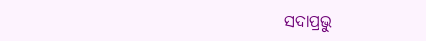ସଦାପ୍ରଭୁ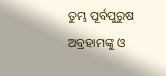ତୁମ୍ଭ ପୂର୍ବପୁରୁଷ ଅବ୍ରହାମଙ୍କୁ ଓ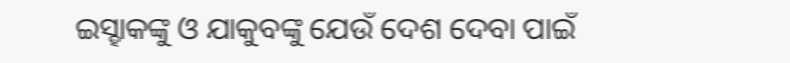ଇସ୍ହାକଙ୍କୁ ଓ ଯାକୁବଙ୍କୁ ଯେଉଁ ଦେଶ ଦେବା ପାଇଁ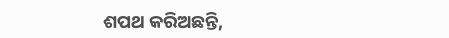ଶପଥ କରିଅଛନ୍ତି,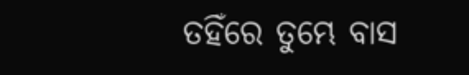ତହିଁରେ ତୁମ୍ଭେ ବାସ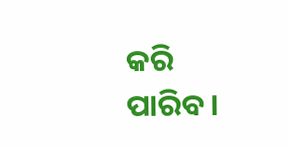କରି ପାରିବ ।